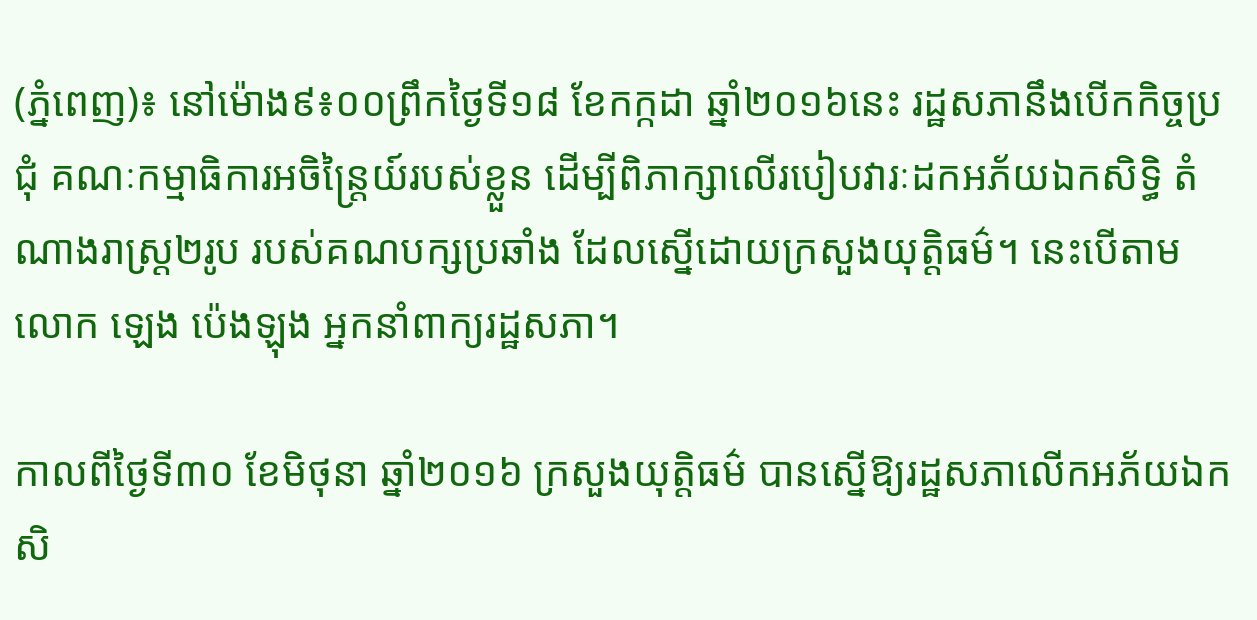(ភ្នំពេញ)៖ នៅម៉ោង៩៖០០ព្រឹកថ្ងៃទី១៨ ខែកក្កដា ឆ្នាំ២០១៦នេះ រដ្ឋសភានឹងបើកកិច្ចប្រជុំ គណៈកម្មាធិការអចិន្រ្តៃយ៍របស់ខ្លួន ដើម្បីពិភាក្សាលើរបៀបវារៈដកអភ័យឯកសិទ្ធិ តំណាងរាស្រ្ត២រូប របស់គណបក្សប្រឆាំង ដែលស្នើដោយក្រសួងយុត្តិធម៌។ នេះបើតាម លោក ឡេង ប៉េងឡុង អ្នកនាំពាក្យរដ្ឋសភា។

កាលពីថ្ងៃទី៣០ ខែមិថុនា ឆ្នាំ២០១៦ ក្រសួងយុត្តិធម៌ បានស្នើឱ្យរដ្ឋសភាលើកអភ័យឯកសិ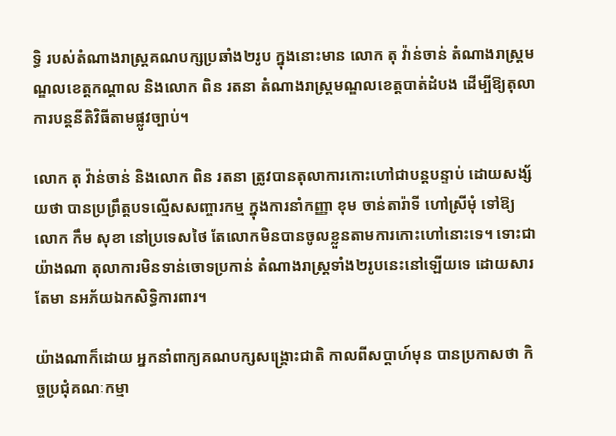ទ្ធិ របស់តំណាងរាស្រ្តគណបក្សប្រឆាំង២រូប ក្នុងនោះមាន លោក តុ វ៉ាន់ចាន់ តំណាងរាស្រ្តមណ្ឌលខេត្តកណ្តាល និងលោក ពិន រតនា តំណាងរាស្រ្តមណ្ឌលខេត្តបាត់ដំបង ដើម្បីឱ្យតុលាការបន្តនីតិវិធីតាមផ្លូវច្បាប់។

លោក តុ វ៉ាន់ចាន់ និងលោក ពិន រតនា ត្រូវបានតុលាការកោះហៅជាបន្តបន្ទាប់ ដោយសង្ស័យថា បានប្រព្រឹត្តបទល្មើសសញ្ចារកម្ម ក្នុងការនាំកញ្ញា ខុម ចាន់តារ៉ាទី ហៅស្រីមុំ ទៅឱ្យលោក កឹម សុខា នៅប្រទេសថៃ តែលោកមិនបានចូលខ្លួនតាមការកោះហៅនោះទេ។ ទោះជាយ៉ាងណា តុលាការមិនទាន់ចោទប្រកាន់ តំណាងរាស្រ្តទាំង២រូបនេះនៅឡើយទេ ដោយសារតែមា នអភ័យឯកសិទ្ធិការពារ។

យ៉ាងណាក៏ដោយ អ្នកនាំពាក្យគណបក្សសង្រ្គោះជាតិ កាលពីសប្តាហ៍មុន បានប្រកាសថា កិច្ចប្រជុំគណៈកម្មា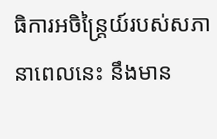ធិការអចិន្រ្តៃយ៍របស់សភានាពេលនេះ នឹងមាន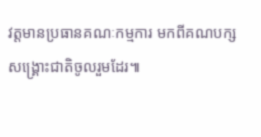វត្តមានប្រធានគណៈកម្មការ មកពីគណបក្សសង្រ្គោះជាតិចូលរួមដែរ៕